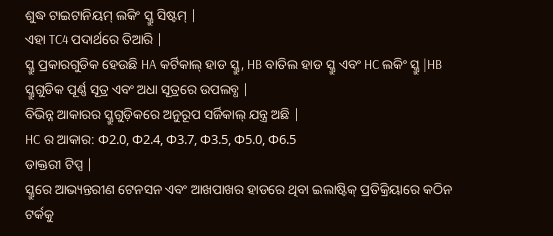ଶୁଦ୍ଧ ଟାଇଟାନିୟମ୍ ଲକିଂ ସ୍କ୍ରୁ ସିଷ୍ଟମ୍ |
ଏହା TC4 ପଦାର୍ଥରେ ତିଆରି |
ସ୍କ୍ରୁ ପ୍ରକାରଗୁଡିକ ହେଉଛି HA କର୍ଟିକାଲ୍ ହାଡ ସ୍କ୍ରୁ, HB ବାତିଲ ହାଡ ସ୍କ୍ରୁ ଏବଂ HC ଲକିଂ ସ୍କ୍ରୁ |HB ସ୍କ୍ରୁଗୁଡିକ ପୂର୍ଣ୍ଣ ସୂତ୍ର ଏବଂ ଅଧା ସୂତ୍ରରେ ଉପଲବ୍ଧ |
ବିଭିନ୍ନ ଆକାରର ସ୍କ୍ରୁଗୁଡ଼ିକରେ ଅନୁରୂପ ସର୍ଜିକାଲ୍ ଯନ୍ତ୍ର ଅଛି |
HC ର ଆକାର: Φ2.0, Φ2.4, Φ3.7, Φ3.5, Φ5.0, Φ6.5
ଡାକ୍ତରୀ ଟିପ୍ସ |
ସ୍କ୍ରୁରେ ଆଭ୍ୟନ୍ତରୀଣ ଟେନସନ ଏବଂ ଆଖପାଖର ହାଡରେ ଥିବା ଇଲାଷ୍ଟିକ୍ ପ୍ରତିକ୍ରିୟାରେ କଠିନ ଟର୍କକୁ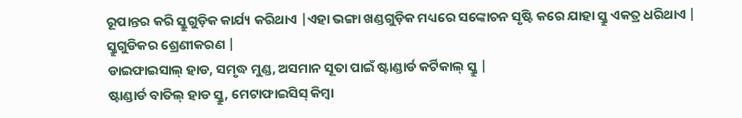ରୂପାନ୍ତର କରି ସ୍କ୍ରୁଗୁଡ଼ିକ କାର୍ଯ୍ୟ କରିଥାଏ |ଏହା ଭଙ୍ଗା ଖଣ୍ଡଗୁଡ଼ିକ ମଧ୍ୟରେ ସଙ୍କୋଚନ ସୃଷ୍ଟି କରେ ଯାହା ସ୍କ୍ରୁ ଏକତ୍ର ଧରିଥାଏ |
ସ୍କ୍ରୁଗୁଡିକର ଶ୍ରେଣୀକରଣ |
ଡାଇଫାଇସାଲ୍ ହାଡ, ସମୃଦ୍ଧ ମୁଣ୍ଡ, ଅସମାନ ସୂତା ପାଇଁ ଷ୍ଟାଣ୍ଡାର୍ଡ କର୍ଟିକାଲ୍ ସ୍କ୍ରୁ |
ଷ୍ଟାଣ୍ଡାର୍ଡ ବାତିଲ୍ ହାଡ ସ୍କ୍ରୁ, ମେଟାଫାଇସିସ୍ କିମ୍ବା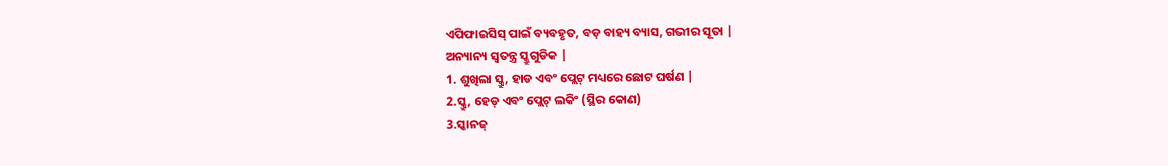ଏପିଫାଇସିସ୍ ପାଇଁ ବ୍ୟବହୃତ, ବଡ଼ ବାହ୍ୟ ବ୍ୟାସ, ଗଭୀର ସୂତା |
ଅନ୍ୟାନ୍ୟ ସ୍ୱତନ୍ତ୍ର ସ୍କ୍ରୁଗୁଡିକ |
1. ଶୁଖିଲା ସ୍କ୍ରୁ, ହାଡ ଏବଂ ପ୍ଲେଟ୍ ମଧ୍ୟରେ ଛୋଟ ଘର୍ଷଣ |
2.ସ୍କ୍ରୁ, ହେଡ୍ ଏବଂ ପ୍ଲେଟ୍ ଲକିଂ (ସ୍ଥିର କୋଣ)
3.ସ୍କାନଜ୍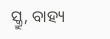ସ୍କ୍ରୁ, ବାହ୍ୟ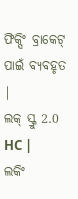ଫିକ୍ସିଂ ବ୍ରାକେଟ୍ ପାଇଁ ବ୍ୟବହୃତ |
ଲକ୍ ସ୍କ୍ରୁ 2.0 HC |
ଲକିଂ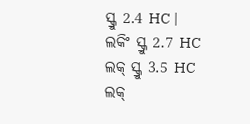ସ୍କ୍ରୁ 2.4 HC |
ଲକିଂ ସ୍କ୍ରୁ 2.7 HC
ଲକ୍ ସ୍କ୍ରୁ 3.5 HC
ଲକ୍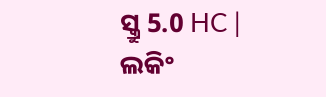ସ୍କ୍ରୁ 5.0 HC |
ଲକିଂ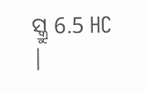ସ୍କ୍ରୁ 6.5 HC |